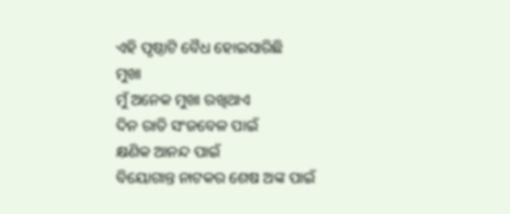ଏହି ପୃଷ୍ଠାଟି ବୈଧ ହୋଇସାରିଛି
ମୁଖା
ମୁଁ ଅନେକ ମୁଖା ରଖିଥାଏ
ଦିନ ରାତି ସଂଜବେଳ ପାଇଁ
କ୍ଷଣିକ ଆନନ୍ଦ ପାଇଁ
ବିୟୋଗାନ୍ତ ନାଟକର ଶେଷ ଅଙ୍କ ପାଇଁ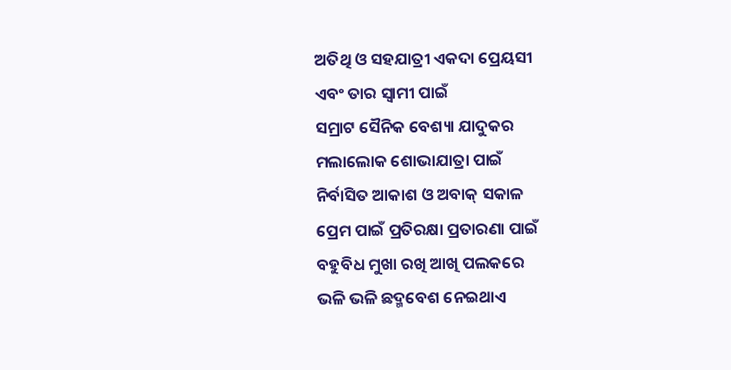ଅତିଥି ଓ ସହଯାତ୍ରୀ ଏକଦା ପ୍ରେୟସୀ
ଏବଂ ତାର ସ୍ୱାମୀ ପାଇଁ
ସମ୍ରାଟ ସୈନିକ ବେଶ୍ୟା ଯାଦୁକର
ମଲାଲୋକ ଶୋଭାଯାତ୍ରା ପାଇଁ
ନିର୍ବାସିତ ଆକାଶ ଓ ଅବାକ୍ ସକାଳ
ପ୍ରେମ ପାଇଁ ପ୍ରତିରକ୍ଷା ପ୍ରତାରଣା ପାଇଁ
ବହୁବିଧ ମୁଖା ରଖି ଆଖି ପଲକରେ
ଭଳି ଭଳି ଛଦ୍ମବେଶ ନେଇଥାଏ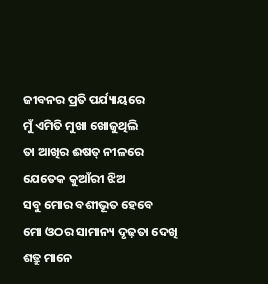ଜୀବନର ପ୍ରତି ପର୍ଯ୍ୟାୟରେ
ମୁଁ ଏମିତି ମୁଖା ଖୋଜୁଥିଲି
ତା ଆଖିର ଈଷତ୍ ନୀଳରେ
ଯେତେକ କୁଆଁରୀ ଝିଅ
ସବୁ ମୋର ବଶୀଭୂତ ହେବେ
ମୋ ଓଠର ସାମାନ୍ୟ ଦୃଢ଼ତା ଦେଖି
ଶତ୍ରୁ ମାନେ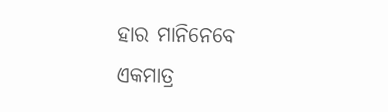ହାର ମାନିନେବେ
ଏକମାତ୍ର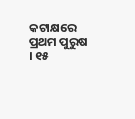କଟାକ୍ଷରେ
ପ୍ରଥମ ପୁରୁଷ । ୧୫